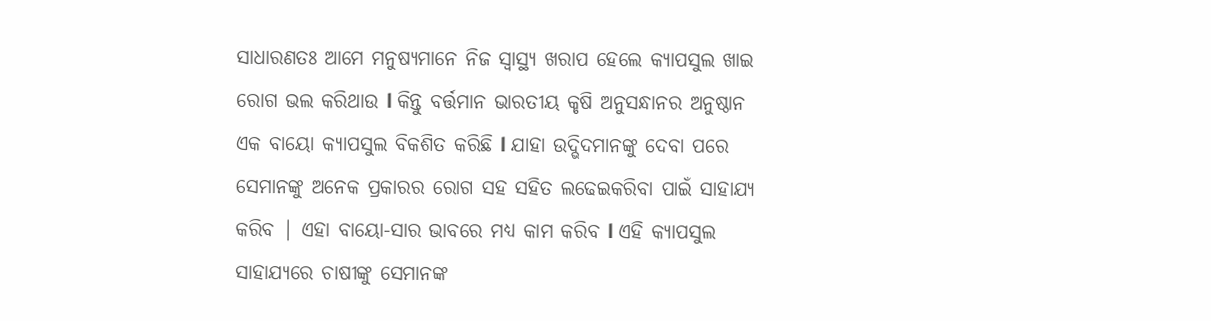ସାଧାରଣତଃ ଆମେ ମନୁଷ୍ୟମାନେ ନିଜ ସ୍ୱାସ୍ଥ୍ୟ ଖରାପ ହେଲେ କ୍ୟାପସୁଲ ଖାଇ ରୋଗ ଭଲ କରିଥାଉ l କିନ୍ତୁ ବର୍ତ୍ତମାନ ଭାରତୀୟ କୃଷି ଅନୁସନ୍ଧାନର ଅନୁଷ୍ଠାନ ଏକ ବାୟୋ କ୍ୟାପସୁଲ ବିକଶିତ କରିଛି l ଯାହା ଉଦ୍ଭିଦମାନଙ୍କୁ ଦେବା ପରେ ସେମାନଙ୍କୁ ଅନେକ ପ୍ରକାରର ରୋଗ ସହ ସହିତ ଲଢେଇକରିବା ପାଇଁ ସାହାଯ୍ୟ କରିବ | ଏହା ବାୟୋ-ସାର ଭାବରେ ମଧ୍ୟ କାମ କରିବ l ଏହି କ୍ୟାପସୁଲ ସାହାଯ୍ୟରେ ଚାଷୀଙ୍କୁ ସେମାନଙ୍କ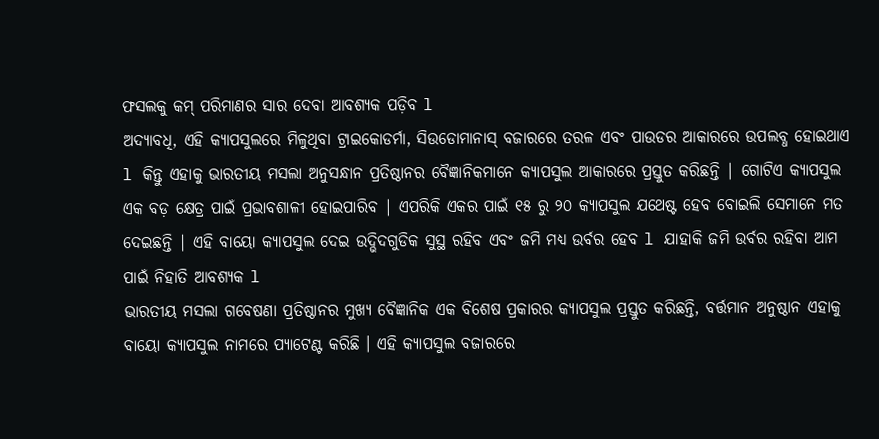ଫସଲକୁ କମ୍ ପରିମାଣର ସାର ଦେବା ଆବଶ୍ୟକ ପଡ଼ିବ l
ଅଦ୍ୟାବଧି, ଏହି କ୍ୟାପସୁଲରେ ମିଳୁଥିବା ଟ୍ରାଇକୋଡର୍ମା, ସିଉଡୋମାନାସ୍ ବଜାରରେ ତରଳ ଏବଂ ପାଉଡର ଆକାରରେ ଉପଲବ୍ଧ ହୋଇଥାଏ l କିନ୍ତୁ ଏହାକୁ ଭାରତୀୟ ମସଲା ଅନୁସନ୍ଧାନ ପ୍ରତିଷ୍ଠାନର ବୈଜ୍ଞାନିକମାନେ କ୍ୟାପସୁଲ ଆକାରରେ ପ୍ରସ୍ତୁତ କରିଛନ୍ତି | ଗୋଟିଏ କ୍ୟାପସୁଲ ଏକ ବଡ଼ କ୍ଷେତ୍ର ପାଇଁ ପ୍ରଭାବଶାଳୀ ହୋଇପାରିବ | ଏପରିକି ଏକର ପାଇଁ ୧୫ ରୁ ୨୦ କ୍ୟାପସୁଲ ଯଥେଷ୍ଟ ହେବ ବୋଇଲି ସେମାନେ ମତ ଦେଇଛନ୍ତି | ଏହି ବାୟୋ କ୍ୟାପସୁଲ ଦେଇ ଉଦ୍ଭିଦଗୁଡିକ ସୁସ୍ଥ ରହିବ ଏବଂ ଜମି ମଧ୍ୟ ଉର୍ବର ହେବ l ଯାହାକି ଜମି ଉର୍ବର ରହିବା ଆମ ପାଇଁ ନିହାତି ଆବଶ୍ୟକ l
ଭାରତୀୟ ମସଲା ଗବେଷଣା ପ୍ରତିଷ୍ଠାନର ମୁଖ୍ୟ ବୈଜ୍ଞାନିକ ଏକ ବିଶେଷ ପ୍ରକାରର କ୍ୟାପସୁଲ ପ୍ରସ୍ତୁତ କରିଛନ୍ତି, ବର୍ତ୍ତମାନ ଅନୁଷ୍ଠାନ ଏହାକୁ ବାୟୋ କ୍ୟାପସୁଲ ନାମରେ ପ୍ୟାଟେଣ୍ଟ କରିଛି । ଏହି କ୍ୟାପସୁଲ ବଜାରରେ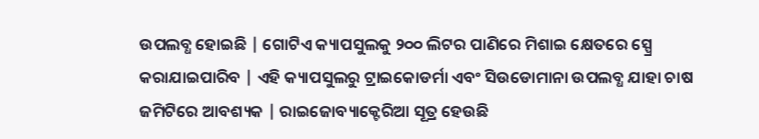ଉପଲବ୍ଧ ହୋଇଛି | ଗୋଟିଏ କ୍ୟାପସୁଲକୁ ୨୦୦ ଲିଟର ପାଣିରେ ମିଶାଇ କ୍ଷେତରେ ସ୍ପ୍ରେ କରାଯାଇପାରିବ | ଏହି କ୍ୟାପସୁଲରୁ ଟ୍ରାଇକୋଡର୍ମା ଏବଂ ସିଉଡୋମାନା ଉପଲବ୍ଧ ଯାହା ଚାଷ ଜମିଟିରେ ଆବଶ୍ୟକ | ରାଇଜୋବ୍ୟାକ୍ଟେରିଆ ସୂତ୍ର ହେଉଛି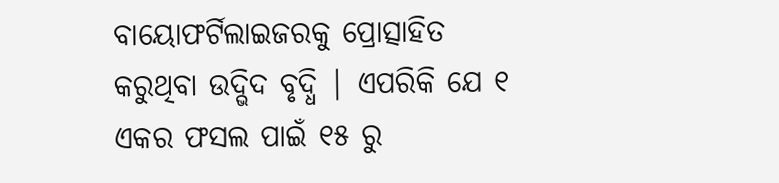ବାୟୋଫର୍ଟିଲାଇଜରକୁ ପ୍ରୋତ୍ସାହିତ କରୁଥିବା ଉଦ୍ଭିଦ ବୃଦ୍ଧି | ଏପରିକି ଯେ ୧ ଏକର ଫସଲ ପାଇଁ ୧୫ ରୁ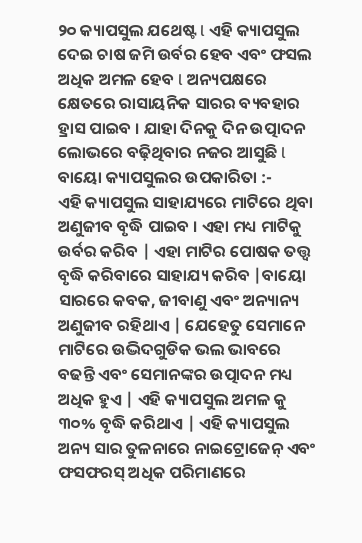୨୦ କ୍ୟାପସୁଲ ଯଥେଷ୍ଟ l ଏହି କ୍ୟାପସୁଲ ଦେଇ ଚାଷ ଜମି ଉର୍ବର ହେବ ଏବଂ ଫସଲ ଅଧିକ ଅମଳ ହେବ l ଅନ୍ୟପକ୍ଷରେ କ୍ଷେତରେ ରାସାୟନିକ ସାରର ବ୍ୟବହାର ହ୍ରାସ ପାଇବ । ଯାହା ଦିନକୁ ଦିନ ଉତ୍ପାଦନ ଲୋଭରେ ବଢ଼ିଥିବାର ନଜର ଆସୁଛି l
ବାୟୋ କ୍ୟାପସୁଲର ଉପକାରିତା :-
ଏହି କ୍ୟାପସୁଲ ସାହାଯ୍ୟରେ ମାଟିରେ ଥିବା ଅଣୁଜୀବ ବୃଦ୍ଧି ପାଇବ । ଏହା ମଧ୍ୟ ମାଟିକୁ ଉର୍ବର କରିବ | ଏହା ମାଟିର ପୋଷକ ତତ୍ତ୍ୱ ବୃଦ୍ଧି କରିବାରେ ସାହାଯ୍ୟ କରିବ |ବାୟୋ ସାରରେ କବକ, ଜୀବାଣୁ ଏବଂ ଅନ୍ୟାନ୍ୟ ଅଣୁଜୀବ ରହିଥାଏ | ଯେହେତୁ ସେମାନେ ମାଟିରେ ଉଦ୍ଭିଦଗୁଡିକ ଭଲ ଭାବରେ ବଢନ୍ତି ଏବଂ ସେମାନଙ୍କର ଉତ୍ପାଦନ ମଧ୍ୟ ଅଧିକ ହୁଏ | ଏହି କ୍ୟାପସୁଲ ଅମଳ କୁ ୩୦% ବୃଦ୍ଧି କରିଥାଏ | ଏହି କ୍ୟାପସୁଲ ଅନ୍ୟ ସାର ତୁଳନାରେ ନାଇଟ୍ରୋଜେନ୍ ଏବଂ ଫସଫରସ୍ ଅଧିକ ପରିମାଣରେ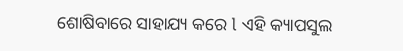ଶୋଷିବାରେ ସାହାଯ୍ୟ କରେ l ଏହି କ୍ୟାପସୁଲ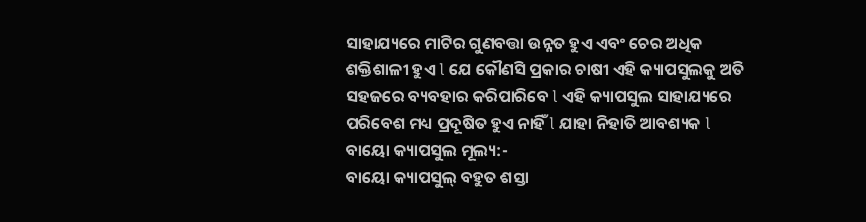ସାହାଯ୍ୟରେ ମାଟିର ଗୁଣବତ୍ତା ଉନ୍ନତ ହୁଏ ଏବଂ ଚେର ଅଧିକ ଶକ୍ତିଶାଳୀ ହୁଏ l ଯେ କୌଣସି ପ୍ରକାର ଚାଷୀ ଏହି କ୍ୟାପସୁଲକୁ ଅତି ସହଜରେ ବ୍ୟବହାର କରିପାରିବେ l ଏହି କ୍ୟାପସୁଲ ସାହାଯ୍ୟରେ ପରିବେଶ ମଧ୍ୟ ପ୍ରଦୂଷିତ ହୁଏ ନାହିଁ l ଯାହା ନିହାତି ଆବଶ୍ୟକ l
ବାୟୋ କ୍ୟାପସୁଲ ମୂଲ୍ୟ:-
ବାୟୋ କ୍ୟାପସୁଲ୍ ବହୁତ ଶସ୍ତା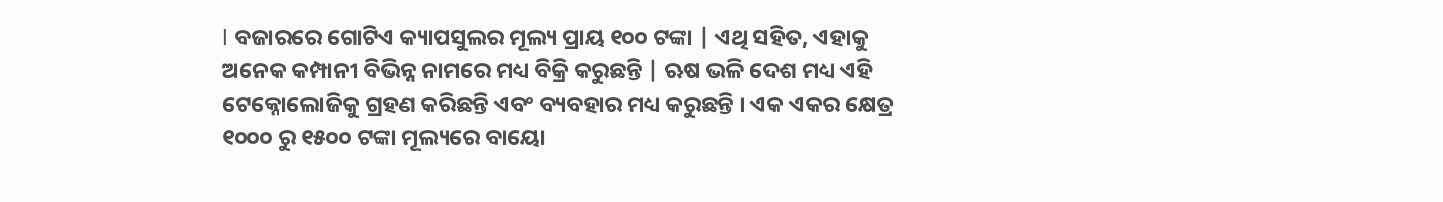l ବଜାରରେ ଗୋଟିଏ କ୍ୟାପସୁଲର ମୂଲ୍ୟ ପ୍ରାୟ ୧୦୦ ଟଙ୍କା | ଏଥି ସହିତ, ଏହାକୁ ଅନେକ କମ୍ପାନୀ ବିଭିନ୍ନ ନାମରେ ମଧ୍ୟ ବିକ୍ରି କରୁଛନ୍ତି | ଋଷ ଭଳି ଦେଶ ମଧ୍ୟ ଏହି ଟେକ୍ନୋଲୋଜିକୁ ଗ୍ରହଣ କରିଛନ୍ତି ଏବଂ ବ୍ୟବହାର ମଧ୍ୟ କରୁଛନ୍ତି । ଏକ ଏକର କ୍ଷେତ୍ର ୧୦୦୦ ରୁ ୧୫୦୦ ଟଙ୍କା ମୂଲ୍ୟରେ ବାୟୋ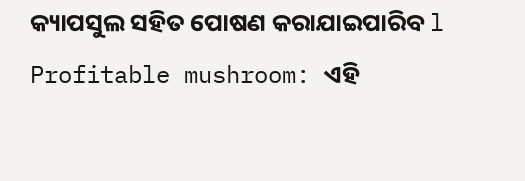କ୍ୟାପସୁଲ ସହିତ ପୋଷଣ କରାଯାଇପାରିବ l
Profitable mushroom: ଏହି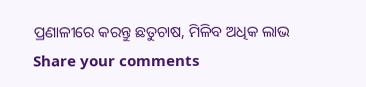ପ୍ରଣାଳୀରେ କରନ୍ତୁ ଛତୁଚାଷ, ମିଳିବ ଅଧିକ ଲାଭ
Share your comments